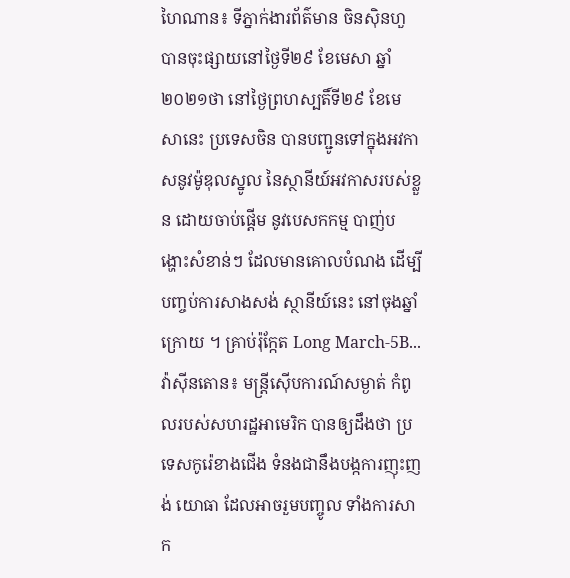ហៃណាន៖ ទីភ្នាក់ងារព័ត៌មាន ចិនស៊ិនហួ បានចុះផ្សាយនៅថ្ងៃទី២៩ ខែមេសា ឆ្នាំ២០២១ថា នៅថ្ងៃព្រហស្បតិ៍ទី២៩ ខែមេសានេះ ប្រទេសចិន បានបញ្ជូនទៅក្នុងអវកាសនូវម៉ូឌុលស្នូល នៃស្ថានីយ៍អវកាសរបស់ខ្លួន ដោយចាប់ផ្តើម នូវបេសកកម្ម បាញ់បង្ហោះសំខាន់ៗ ដែលមានគោលបំណង ដើម្បីបញ្ចប់ការសាងសង់ ស្ថានីយ៍នេះ នៅចុងឆ្នាំក្រោយ ។ គ្រាប់រ៉ុក្កែត Long March-5B...
វ៉ាស៊ីនតោន៖ មន្រ្តីស៊ើបការណ៍សម្ងាត់ កំពូលរបស់សហរដ្ឋអាមេរិក បានឲ្យដឹងថា ប្រទេសកូរ៉េខាងជើង ទំនងជានឹងបង្កការញុះញង់ យោធា ដែលអាចរួមបញ្ចូល ទាំងការសាក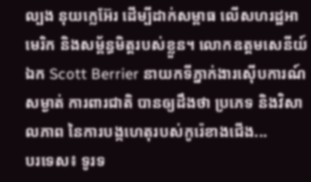ល្បង នុយក្លេអ៊ែរ ដើម្បីដាក់សម្ពាធ លើសហរដ្ឋអាមេរិក និងសម្ព័ន្ធមិត្តរបស់ខ្លួន។ លោកឧត្តមសេនីយ៍ឯក Scott Berrier នាយកទីភ្នាក់ងារស៊ើបការណ៍សម្ងាត់ ការពារជាតិ បានឲ្យដឹងថា ប្រភេទ និងវិសាលភាព នៃការបង្កហេតុរបស់កូរ៉េខាងជើង...
បរទេស៖ ទូរទ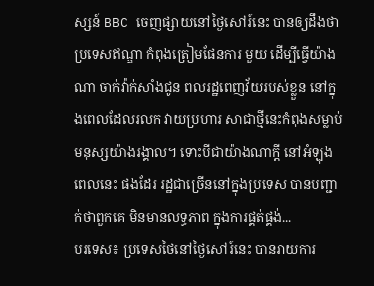ស្សន៍ BBC ចេញផ្សាយនៅថ្ងៃសៅរ៍នេះ បានឲ្យដឹងថា ប្រទេសឥណ្ឌា កំពុងត្រៀមផែនការ មួយ ដើម្បីធ្វើយ៉ាងណា ចាក់វ៉ាក់សាំងជូន ពលរដ្ឋពេញវ័យរបស់ខ្លួន នៅក្នុងពេលដែលរលក វាយប្រហារ សាជាថ្មីនេះកំពុងសម្លាប់ មនុស្សយ៉ាងរង្គាល។ ទោះបីជាយ៉ាងណាក្តី នៅអំឡុងពេលនេះ ផងដែរ រដ្ឋជាច្រើននៅក្នុងប្រទេស បានបញ្ជាក់ថាពួកគេ មិនមានលទ្ធភាព ក្នុងការផ្គត់ផ្គង់...
បរទេស៖ ប្រទេសថៃនៅថ្ងៃសៅរ៍នេះ បានរាយការ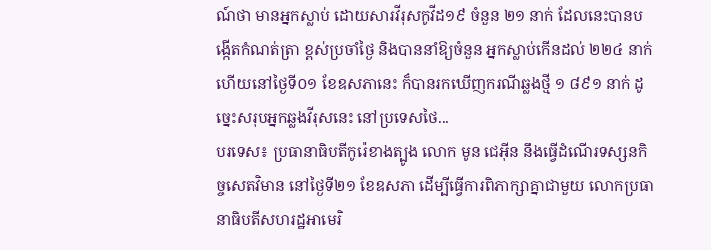ណ៍ថា មានអ្នកស្លាប់ ដោយសារវីរុសកូវីដ១៩ ចំនួន ២១ នាក់ ដែលនេះបានបង្កើតកំណត់ត្រា ខ្ពស់ប្រចាំថ្ងៃ និងបាននាំឱ្យចំនួន អ្នកស្លាប់កើនដល់ ២២៤ នាក់ ហើយនៅថ្ងៃទី០១ ខែឧសភានេះ ក៏បានរកឃើញករណីឆ្លងថ្មី ១ ៨៩១ នាក់ ដូច្នេះសរុបអ្នកឆ្លងវីរុសនេះ នៅប្រទេសថៃ...
បរទេស៖ ប្រធានាធិបតីកូរ៉េខាងត្បូង លោក មូន ជេអ៊ីន នឹងធ្វើដំណើរទស្សនកិច្ចសេតវិមាន នៅថ្ងៃទី២១ ខែឧសភា ដើម្បីធ្វើការពិភាក្សាគ្នាជាមួយ លោកប្រធានាធិបតីសហរដ្ឋអាមេរិ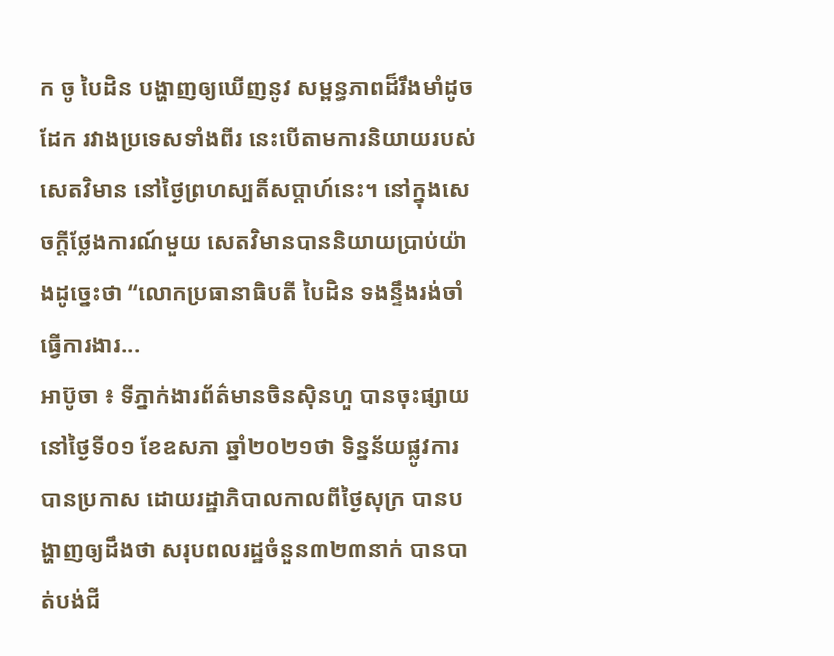ក ចូ បៃដិន បង្ហាញឲ្យឃើញនូវ សម្ពន្ធភាពដ៏រឹងមាំដូចដែក រវាងប្រទេសទាំងពីរ នេះបើតាមការនិយាយរបស់សេតវិមាន នៅថ្ងៃព្រហស្បតិ៍សប្ដាហ៍នេះ។ នៅក្នុងសេចក្តីថ្លែងការណ៍មួយ សេតវិមានបាននិយាយប្រាប់យ៉ាងដូច្នេះថា “លោកប្រធានាធិបតី បៃដិន ទងន្ទឹងរង់ចាំធ្វើការងារ...
អាប៊ូចា ៖ ទីភ្នាក់ងារព័ត៌មានចិនស៊ិនហួ បានចុះផ្សាយ នៅថ្ងៃទី០១ ខែឧសភា ឆ្នាំ២០២១ថា ទិន្នន័យផ្លូវការបានប្រកាស ដោយរដ្ឋាភិបាលកាលពីថ្ងៃសុក្រ បានបង្ហាញឲ្យដឹងថា សរុបពលរដ្ឋចំនួន៣២៣នាក់ បានបាត់បង់ជី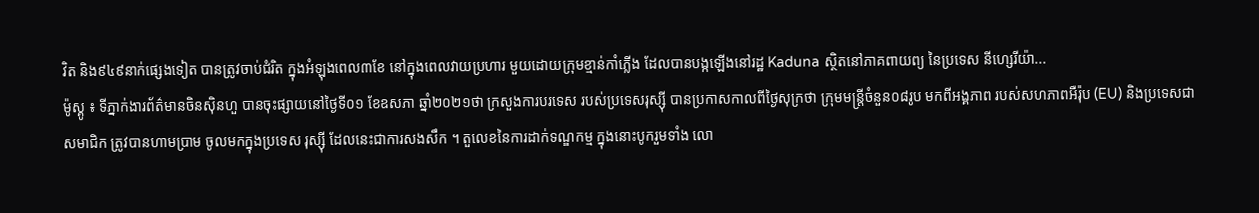វិត និង៩៤៩នាក់ផ្សេងទៀត បានត្រូវចាប់ជំរិត ក្នុងអំឡុងពេល៣ខែ នៅក្នុងពេលវាយប្រហារ មួយដោយក្រុមខ្មាន់កាំភ្លើង ដែលបានបង្កឡើងនៅរដ្ឋ Kaduna ស្ថិតនៅភាគពាយព្យ នៃប្រទេស នីហ្សេរីយ៉ា...
ម៉ូស្គូ ៖ ទីភ្នាក់ងារព័ត៌មានចិនស៊ិនហួ បានចុះផ្សាយនៅថ្ងៃទី០១ ខែឧសភា ឆ្នាំ២០២១ថា ក្រសួងការបរទេស របស់ប្រទេសរុស្ស៊ី បានប្រកាសកាលពីថ្ងៃសុក្រថា ក្រុមមន្ត្រីចំនួន០៨រូប មកពីអង្គភាព របស់សហភាពអឺរ៉ុប (EU) និងប្រទេសជាសមាជិក ត្រូវបានហាមប្រាម ចូលមកក្នុងប្រទេស រុស្ស៊ី ដែលនេះជាការសងសឹក ។ តួលេខនៃការដាក់ទណ្ឌកម្ម ក្នុងនោះបូករួមទាំង លោ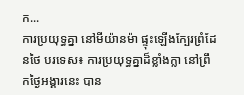ក...
ការប្រយុទ្ធគ្នា នៅមីយ៉ានម៉ា ផ្ទុះឡើងក្បែរព្រំដែនថៃ បរទេស៖ ការប្រយុទ្ធគ្នាដ៏ខ្លាំងក្លា នៅព្រឹកថ្ងៃអង្គារនេះ បាន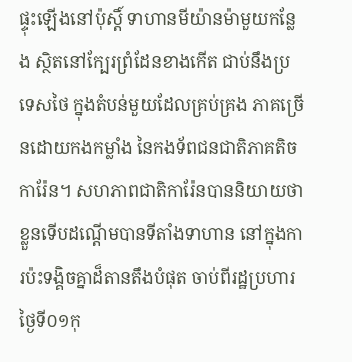ផ្ទុះឡើងនៅប៉ុស្តិ៍ ទាហានមីយ៉ានម៉ាមួយកន្លែង ស្ថិតនៅក្បែរព្រំដែនខាងកើត ជាប់នឹងប្រទេសថៃ ក្នុងតំបន់មួយដែលគ្រប់គ្រង ភាគច្រើនដោយកងកម្លាំង នៃកងទ័ពជនជាតិភាគតិចការ៉ែន។ សហភាពជាតិការ៉ែនបាននិយាយថា ខ្លួនទើបដណ្ដើមបានទីតាំងទាហាន នៅក្នុងការប៉ះទង្គិចគ្នាដ៏តានតឹងបំផុត ចាប់ពីរដ្ឋប្រហារថ្ងៃទី០១កុ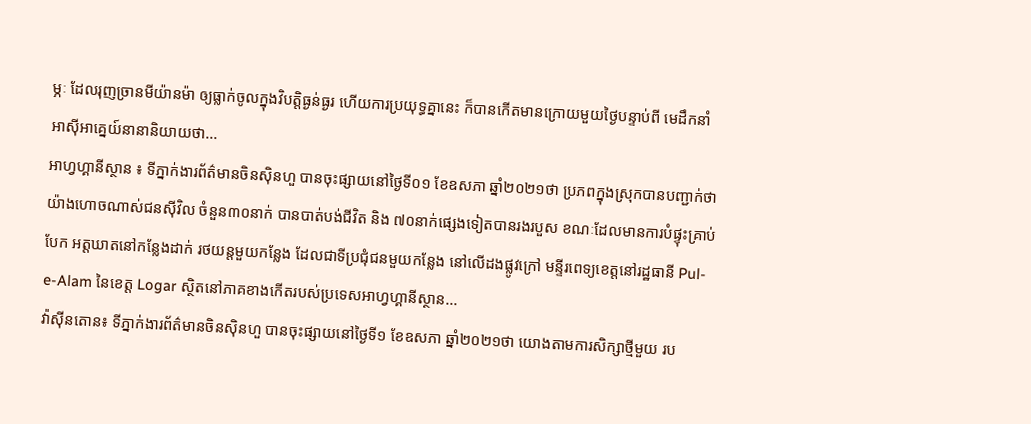ម្ភៈ ដែលរុញច្រានមីយ៉ានម៉ា ឲ្យធ្លាក់ចូលក្នុងវិបត្តិធ្ងន់ធ្ងរ ហើយការប្រយុទ្ធគ្នានេះ ក៏បានកើតមានក្រោយមួយថ្ងៃបន្ទាប់ពី មេដឹកនាំអាស៊ីអាគ្នេយ៍នានានិយាយថា...
អាហ្វហ្គានីស្ថាន ៖ ទីភ្នាក់ងារព័ត៌មានចិនស៊ិនហួ បានចុះផ្សាយនៅថ្ងៃទី០១ ខែឧសភា ឆ្នាំ២០២១ថា ប្រភពក្នុងស្រុកបានបញ្ជាក់ថា យ៉ាងហោចណាស់ជនស៊ីវិល ចំនួន៣០នាក់ បានបាត់បង់ជីវិត និង ៧០នាក់ផ្សេងទៀតបានរងរបួស ខណៈដែលមានការបំផ្ទុះគ្រាប់បែក អត្តឃាតនៅកន្លែងដាក់ រថយន្តមួយកន្លែង ដែលជាទីប្រជុំជនមួយកន្លែង នៅលើដងផ្លូវក្រៅ មន្ទីរពេទ្យខេត្តនៅរដ្ឋធានី Pul-e-Alam នៃខេត្ត Logar ស្ថិតនៅភាគខាងកើតរបស់ប្រទេសអាហ្វហ្គានីស្ថាន...
វ៉ាស៊ីនតោន៖ ទីភ្នាក់ងារព័ត៌មានចិនស៊ិនហួ បានចុះផ្សាយនៅថ្ងៃទី១ ខែឧសភា ឆ្នាំ២០២១ថា យោងតាមការសិក្សាថ្មីមួយ រប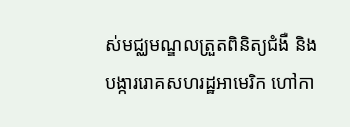ស់មជ្ឈមណ្ឌលត្រួតពិនិត្យជំងឺ និងបង្ការរោគសហរដ្ឋអាមេរិក ហៅកា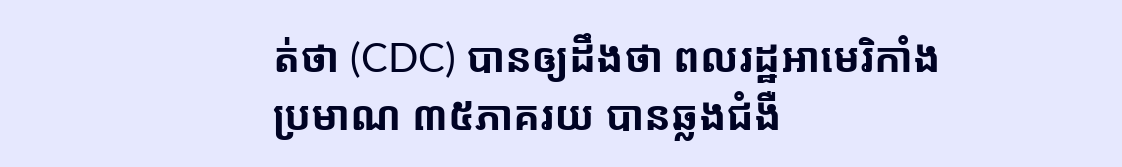ត់ថា (CDC) បានឲ្យដឹងថា ពលរដ្ឋអាមេរិកាំងប្រមាណ ៣៥ភាគរយ បានឆ្លងជំងឺ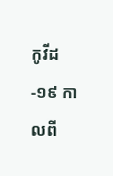កូវីដ-១៩ កាលពី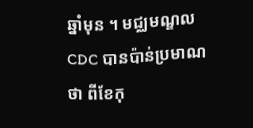ឆ្នាំមុន ។ មជ្ឈមណ្ឌល CDC បានប៉ាន់ប្រមាណថា ពីខែកុ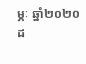ម្ភៈ ឆ្នាំ២០២០ ដ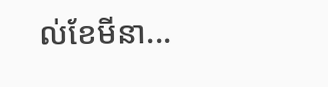ល់ខែមីនា...